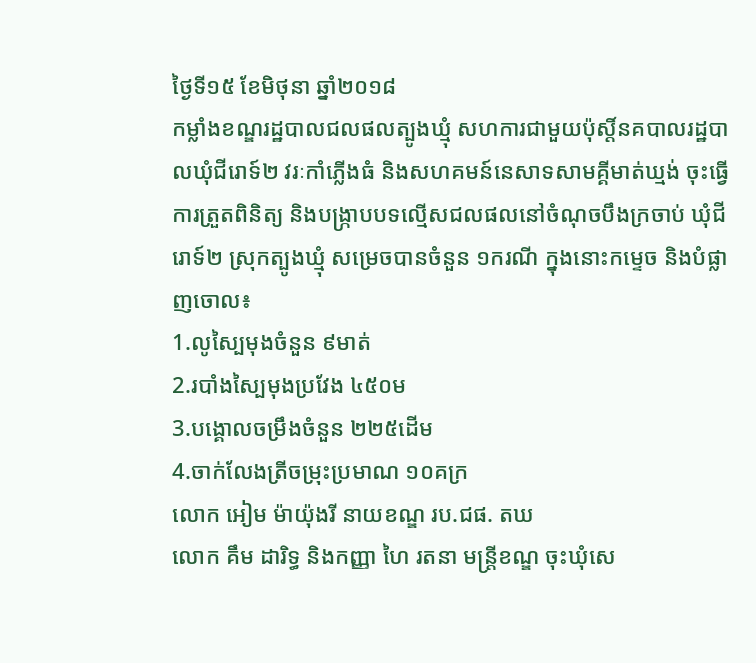ថ្ងៃទី១៥ ខែមិថុនា ឆ្នាំ២០១៨
កម្លាំងខណ្ឌរដ្ឋបាលជលផលត្បូងឃ្មុំ សហការជាមួយប៉ុស្តិ៍នគបាលរដ្ឋបាលឃុំជីរោទ៍២ វរៈកាំភ្លើងធំ និងសហគមន៍នេសាទសាមគ្គីមាត់ឃ្មង់ ចុះធ្វើការត្រួតពិនិត្យ និងបង្ក្រាបបទល្មើសជលផលនៅចំណុចបឹងក្រចាប់ ឃុំជីរោទ៍២ ស្រុកត្បូងឃ្មុំ សម្រេចបានចំនួន ១ករណី ក្នុងនោះកម្ទេច និងបំផ្លាញចោល៖
1.លូស្បៃមុងចំនួន ៩មាត់
2.របាំងស្បៃមុងប្រវែង ៤៥០ម
3.បង្គោលចម្រឹងចំនួន ២២៥ដើម
4.ចាក់លែងត្រីចម្រុះប្រមាណ ១០គក្រ
លោក អៀម ម៉ាយ៉ុងរី នាយខណ្ឌ រប.ជផ. តឃ
លោក គឹម ដារិទ្ធ និងកញ្ញា ហៃ រតនា មន្ត្រីខណ្ឌ ចុះឃុំសេ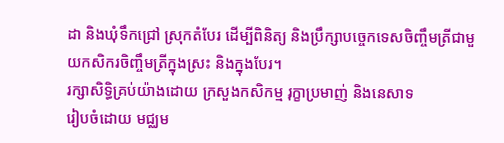ដា និងឃុំទឹកជ្រៅ ស្រុកតំបែរ ដើម្បីពិនិត្យ និងប្រឹក្សាបច្ចេកទេសចិញ្ចឹមត្រីជាមួយកសិករចិញ្ចឹមត្រីក្នុងស្រះ និងក្នុងបែរ។
រក្សាសិទិ្ធគ្រប់យ៉ាងដោយ ក្រសួងកសិកម្ម រុក្ខាប្រមាញ់ និងនេសាទ
រៀបចំដោយ មជ្ឈម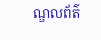ណ្ឌលព័ត៌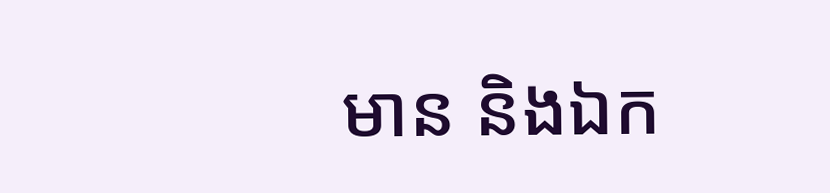មាន និងឯក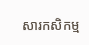សារកសិកម្ម